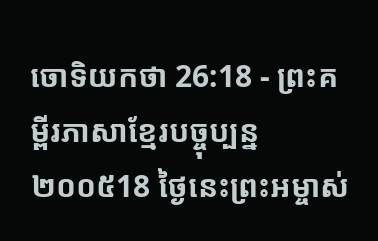ចោទិយកថា 26:18 - ព្រះគម្ពីរភាសាខ្មែរបច្ចុប្បន្ន ២០០៥18 ថ្ងៃនេះព្រះអម្ចាស់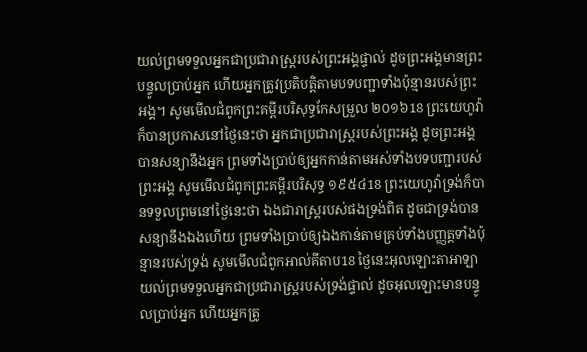យល់ព្រមទទួលអ្នកជាប្រជារាស្ត្ររបស់ព្រះអង្គផ្ទាល់ ដូចព្រះអង្គមានព្រះបន្ទូលប្រាប់អ្នក ហើយអ្នកត្រូវប្រតិបត្តិតាមបទបញ្ជាទាំងប៉ុន្មានរបស់ព្រះអង្គ។ សូមមើលជំពូកព្រះគម្ពីរបរិសុទ្ធកែសម្រួល ២០១៦18 ព្រះយេហូវ៉ាក៏បានប្រកាសនៅថ្ងៃនេះថា អ្នកជាប្រជារាស្ត្ររបស់ព្រះអង្គ ដូចព្រះអង្គបានសន្យានឹងអ្នក ព្រមទាំងប្រាប់ឲ្យអ្នកកាន់តាមអស់ទាំងបទបញ្ជារបស់ព្រះអង្គ សូមមើលជំពូកព្រះគម្ពីរបរិសុទ្ធ ១៩៥៤18 ព្រះយេហូវ៉ាទ្រង់ក៏បានទទួលព្រមនៅថ្ងៃនេះថា ឯងជារាស្ត្ររបស់ផងទ្រង់ពិត ដូចជាទ្រង់បានសន្យានឹងឯងហើយ ព្រមទាំងប្រាប់ឲ្យឯងកាន់តាមគ្រប់ទាំងបញ្ញត្តទាំងប៉ុន្មានរបស់ទ្រង់ សូមមើលជំពូកអាល់គីតាប18 ថ្ងៃនេះអុលឡោះតាអាឡាយល់ព្រមទទួលអ្នកជាប្រជារាស្ត្ររបស់ទ្រង់ផ្ទាល់ ដូចអុលឡោះមានបន្ទូលប្រាប់អ្នក ហើយអ្នកត្រូ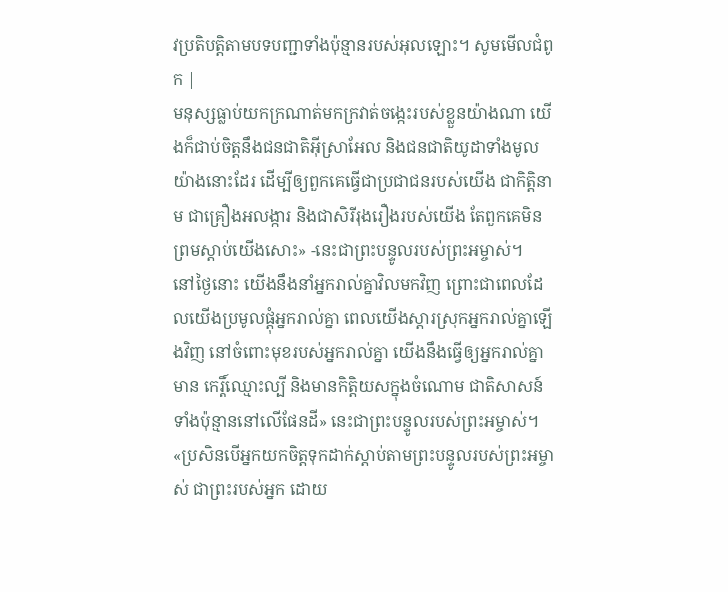វប្រតិបត្តិតាមបទបញ្ជាទាំងប៉ុន្មានរបស់អុលឡោះ។ សូមមើលជំពូក |
មនុស្សធ្លាប់យកក្រណាត់មកក្រវាត់ចង្កេះរបស់ខ្លួនយ៉ាងណា យើងក៏ជាប់ចិត្តនឹងជនជាតិអ៊ីស្រាអែល និងជនជាតិយូដាទាំងមូលយ៉ាងនោះដែរ ដើម្បីឲ្យពួកគេធ្វើជាប្រជាជនរបស់យើង ជាកិត្តិនាម ជាគ្រឿងអលង្ការ និងជាសិរីរុងរឿងរបស់យើង តែពួកគេមិនព្រមស្ដាប់យើងសោះ» -នេះជាព្រះបន្ទូលរបស់ព្រះអម្ចាស់។
នៅថ្ងៃនោះ យើងនឹងនាំអ្នករាល់គ្នាវិលមកវិញ ព្រោះជាពេលដែលយើងប្រមូលផ្ដុំអ្នករាល់គ្នា ពេលយើងស្ដារស្រុកអ្នករាល់គ្នាឡើងវិញ នៅចំពោះមុខរបស់អ្នករាល់គ្នា យើងនឹងធ្វើឲ្យអ្នករាល់គ្នាមាន កេរ្តិ៍ឈ្មោះល្បី និងមានកិត្តិយសក្នុងចំណោម ជាតិសាសន៍ទាំងប៉ុន្មាននៅលើផែនដី» នេះជាព្រះបន្ទូលរបស់ព្រះអម្ចាស់។
«ប្រសិនបើអ្នកយកចិត្តទុកដាក់ស្ដាប់តាមព្រះបន្ទូលរបស់ព្រះអម្ចាស់ ជាព្រះរបស់អ្នក ដោយ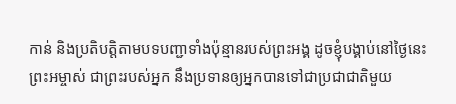កាន់ និងប្រតិបត្តិតាមបទបញ្ជាទាំងប៉ុន្មានរបស់ព្រះអង្គ ដូចខ្ញុំបង្គាប់នៅថ្ងៃនេះ ព្រះអម្ចាស់ ជាព្រះរបស់អ្នក នឹងប្រទានឲ្យអ្នកបានទៅជាប្រជាជាតិមួយ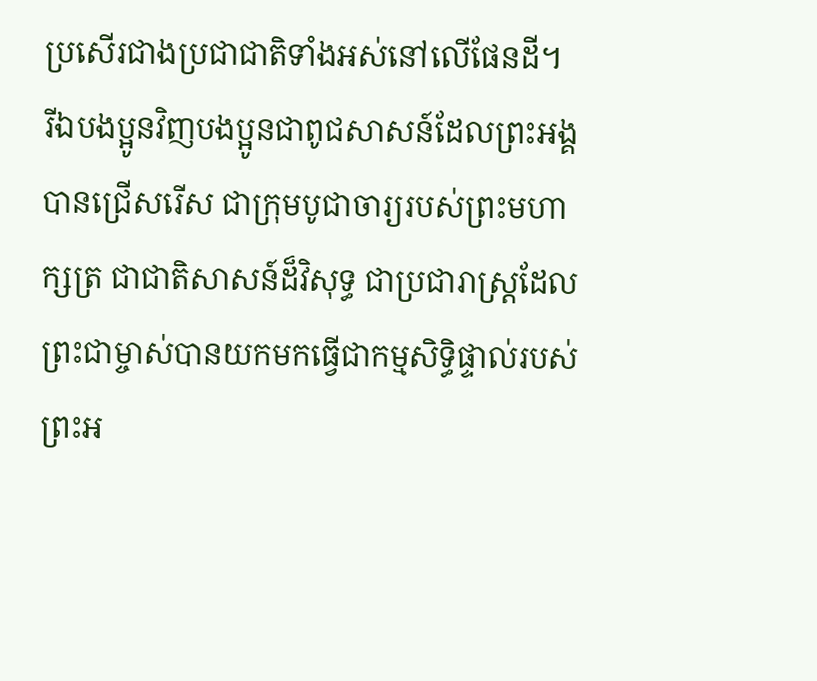ប្រសើរជាងប្រជាជាតិទាំងអស់នៅលើផែនដី។
រីឯបងប្អូនវិញបងប្អូនជាពូជសាសន៍ដែលព្រះអង្គបានជ្រើសរើស ជាក្រុមបូជាចារ្យរបស់ព្រះមហាក្សត្រ ជាជាតិសាសន៍ដ៏វិសុទ្ធ ជាប្រជារាស្ដ្រដែលព្រះជាម្ចាស់បានយកមកធ្វើជាកម្មសិទ្ធិផ្ទាល់របស់ព្រះអ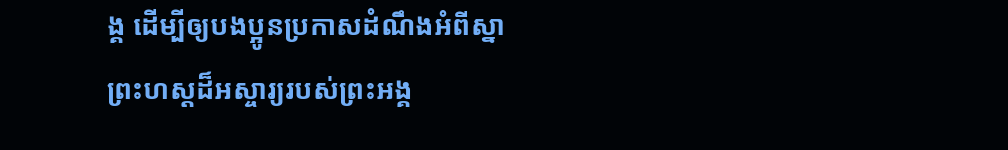ង្គ ដើម្បីឲ្យបងប្អូនប្រកាសដំណឹងអំពីស្នាព្រះហស្ដដ៏អស្ចារ្យរបស់ព្រះអង្គ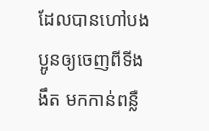ដែលបានហៅបងប្អូនឲ្យចេញពីទីងងឹត មកកាន់ពន្លឺ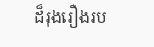ដ៏រុងរឿងរប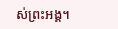ស់ព្រះអង្គ។